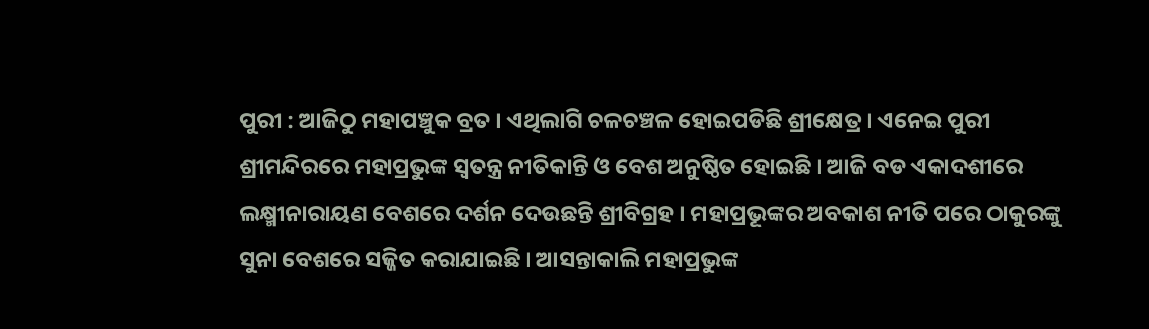ପୁରୀ : ଆଜିଠୁ ମହାପଞ୍ଚୁକ ବ୍ରତ । ଏଥିଲାଗି ଚଳଚଞ୍ଚଳ ହୋଇପଡିଛି ଶ୍ରୀକ୍ଷେତ୍ର । ଏନେଇ ପୁରୀ ଶ୍ରୀମନ୍ଦିରରେ ମହାପ୍ରଭୁଙ୍କ ସ୍ୱତନ୍ତ୍ର ନୀତିକାନ୍ତି ଓ ବେଶ ଅନୁଷ୍ଠିତ ହୋଇଛି । ଆଜି ବଡ ଏକାଦଶୀରେ ଲକ୍ଷ୍ମୀନାରାୟଣ ବେଶରେ ଦର୍ଶନ ଦେଉଛନ୍ତି ଶ୍ରୀବିଗ୍ରହ । ମହାପ୍ରଭୂଙ୍କର ଅବକାଶ ନୀତି ପରେ ଠାକୁରଙ୍କୁ ସୁନା ବେଶରେ ସଜ୍ଜିତ କରାଯାଇଛି । ଆସନ୍ତାକାଲି ମହାପ୍ରଭୁଙ୍କ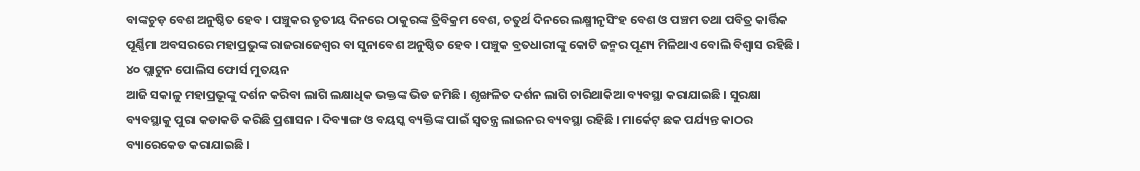ବାଙ୍କଚୁଡ଼ ବେଶ ଅନୁଷ୍ଠିତ ହେବ । ପଞ୍ଚୁକର ତୃତୀୟ ଦିନରେ ଠାକୁରଙ୍କ ତ୍ରିବିକ୍ରମ ବେଶ, ଚତୁର୍ଥ ଦିନରେ ଲକ୍ଷ୍ମୀନୃସିଂହ ବେଶ ଓ ପଞ୍ଚମ ତଥା ପବିତ୍ର କାର୍ତ୍ତିକ ପୂର୍ଣ୍ଣିମା ଅବସରରେ ମହାପ୍ରଭୁଙ୍କ ରାଜରାଜେଶ୍ୱର ବା ସୁନାବେଶ ଅନୁଷ୍ଠିତ ହେବ । ପଞ୍ଚୁକ ବ୍ରତଧାରୀଙ୍କୁ କୋଟି ଜନ୍ମର ପୂଣ୍ୟ ମିଳିଥାଏ ବୋଲି ବିଶ୍ୱାସ ରହିଛି ।
୪୦ ପ୍ଲାଟୁନ ପୋଲିସ ଫୋର୍ସ ମୁତୟନ
ଆଜି ସକାଳୁ ମହାପ୍ରଭୂଙ୍କୁ ଦର୍ଶନ କରିବା ଲାଗି ଲକ୍ଷାଧିକ ଭକ୍ତଙ୍କ ଭିଡ ଜମିଛି । ଶୃଙ୍ଖଳିତ ଦର୍ଶନ ଲାଗି ଚାରିଥାକିଆ ବ୍ୟବସ୍ଥା କରାଯାଇଛି । ସୁରକ୍ଷା ବ୍ୟବସ୍ଥାକୁ ପୁରା କଡାକଡି କରିଛି ପ୍ରଶାସନ । ଦିବ୍ୟାଙ୍ଗ ଓ ବୟସ୍କ ବ୍ୟକ୍ତିଙ୍କ ପାଇଁ ସ୍ୱତନ୍ତ୍ର ଲାଇନର ବ୍ୟବସ୍ଥା ରହିଛି । ମାର୍କେଟ୍ ଛକ ପର୍ଯ୍ୟନ୍ତ କାଠର ବ୍ୟାରେକେଡ କରାଯାଇଛି ।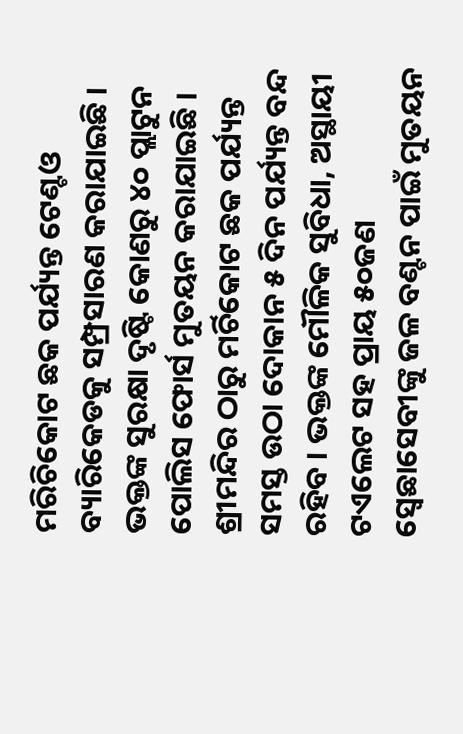ମରିଚିକୋଟ ଛକ ପର୍ଯ୍ୟନ୍ତ ଟେଣ୍ଟଓ ବ୍ୟାରିକେଡକୁ ସମ୍ପ୍ରସାରଣ କରାଯାଇଛି । ଭକ୍ତଙ୍କ ସୁରକ୍ଷା ଦୃଷ୍ଟି କୋଣରୁ ୪୦ ପ୍ଲାଟୁନ ପୋଲିସ ଫୋର୍ସ ମୁତୟନ କରାଯାଇଛି । ଶ୍ରୀମନ୍ଦିର ଠାରୁ ମର୍ଚିକୋଟ ଛକ ପର୍ଯ୍ୟନ୍ତ ସମସ୍ତ ଉଠା ଦୋକାନ ୫ ଦିନ ପର୍ଯ୍ୟନ୍ତ ବନ୍ଦ ରହିବ । ଭକ୍ତଙ୍କ ମୌଳିକ ସୁବିଧା, ଅସ୍ଥାୟୀ ଟଏଲେଟ ସହ ପ୍ରାୟ ୫୦ଜଣ ସ୍ୱେଛାସେବୀଙ୍କୁ ଜଳ ବଣ୍ଟନ ପାଇଁ ମୁତୟନ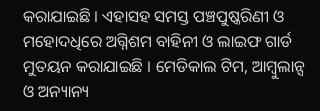କରାଯାଇଛି । ଏହାସହ ସମସ୍ତ ପଞ୍ଚପୁଷ୍କରିଣୀ ଓ ମହୋଦଧିରେ ଅଗ୍ନିଶମ ବାହିନୀ ଓ ଲାଇଫ ଗାର୍ଡ ମୁତୟନ କରାଯାଇଛି । ମେଡିକାଲ ଟିମ, ଆମ୍ବୁଲାନ୍ସ ଓ ଅନ୍ୟାନ୍ୟ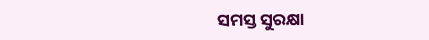ସମସ୍ତ ସୁରକ୍ଷା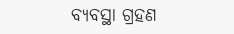ବ୍ୟବସ୍ଥା ଗ୍ରହଣ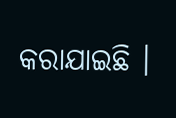କରାଯାଇଛି ।